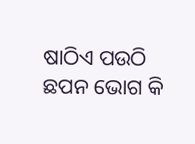ଷାଠିଏ ପଉଠି ଛପନ ଭୋଗ କି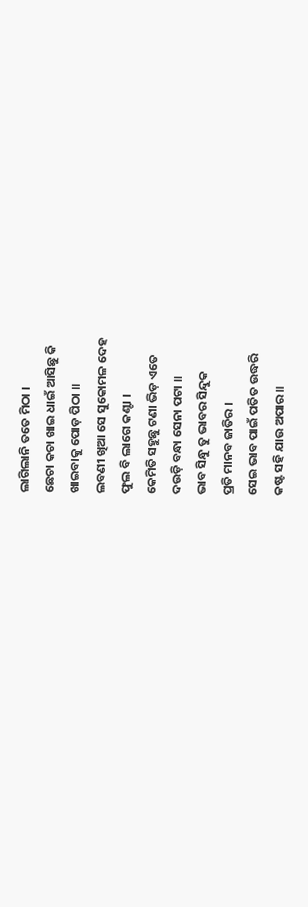ଲାଗିଲାନି ତତେ ମିଠା ।
ଛେଚା କଚା ଖାଇ ଧାଇଁ ଆସିଛୁ କି
ଖାଇବାକୁ ପୋଡ଼ ପିଠା ॥
ଲବଣୀ ଖିଆ ସେ ସୁକୋମଳ ଦେହ
ଫୁଲ ବି ଲାଗେ କଣ୍ଟା ।
କେମିତି ସହୁଛୁ ଟଣା ଭିଡ଼ ଏତେ
ଦଉଡ଼ି ବନ୍ଧା ସେନା ପଟା ॥
ଭାବ ସିନ୍ଧୁ ତୁ ଭାବର ସିନ୍ଦୁକ
ପ୍ରତି ମାନବ ଜାତିର ।
ସେଇ ଭାବ ପାଇଁ ପତିତ ଉଦ୍ଧରି
କଷ୍ଟ ସହି ଯାଉ ଅପାର ॥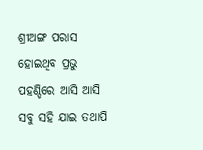ଶ୍ରୀଅଙ୍ଗ ପରାସ ହୋଇଥିବ ପ୍ରଭୁ
ପହଣ୍ଡିରେ ଆସି ଆସି
ସବୁ ସହି ଯାଇ ତଥାପି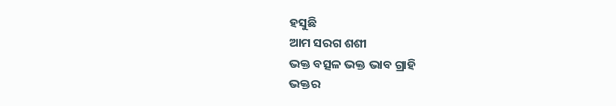ହସୁଛି
ଆମ ସରଗ ଶଶୀ
ଭକ୍ତ ବତ୍ସଳ ଭକ୍ତ ଭାବ ଗ୍ରାହି
ଭକ୍ତର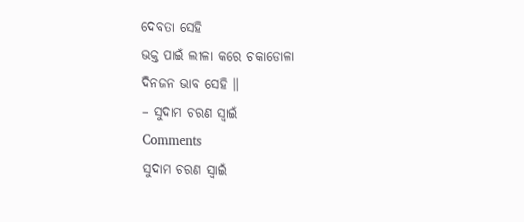ଦେବତା ସେହି
ଭକ୍ତ ପାଇଁ ଲୀଳା କରେ ଚକାଡୋଳା
ଦିନଜନ ଭାବ ସେହି ॥
– ସୁଦାମ ଚରଣ ସ୍ୱାଇଁ
Comments
ସୁଦାମ ଚରଣ ସ୍ୱାଇଁ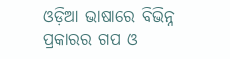ଓଡ଼ିଆ ଭାଷାରେ ବିଭିନ୍ନ ପ୍ରକାରର ଗପ ଓ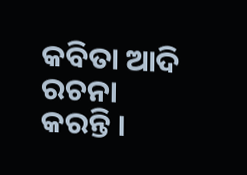କବିତା ଆଦି ରଚନା କରନ୍ତି ।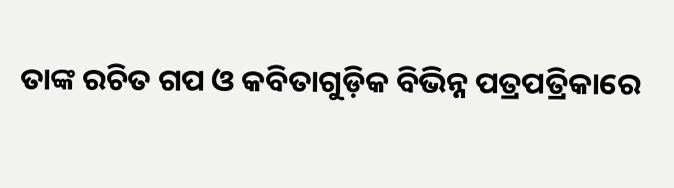ତାଙ୍କ ରଚିତ ଗପ ଓ କବିତାଗୁଡ଼ିକ ବିଭିନ୍ନ ପତ୍ରପତ୍ରିକାରେ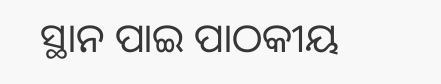ସ୍ଥାନ ପାଇ ପାଠକୀୟ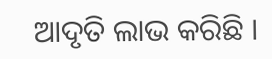ଆଦୃତି ଲାଭ କରିଛି ।